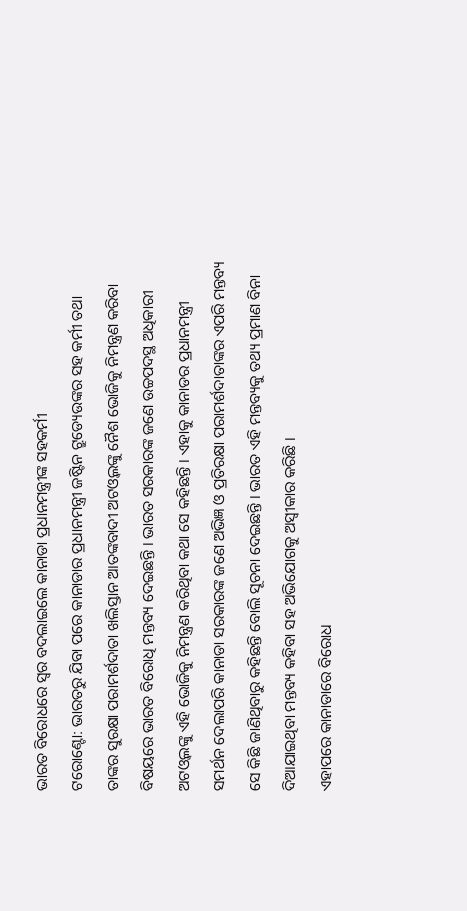ଭାରତ ବିରୋଧରେ ସ୍ୱର ବଦଲାଇଲେ କାନାଡା ପ୍ରଧାନମନ୍ତ୍ରୀଙ୍କ ସହକର୍ମୀ
ଟରୋଣ୍ଟୋ: ଭାରତରୁ ଯିବା ପରେ କାନାଡାର ପ୍ରଧାନମନ୍ତ୍ରୀ ଜଷ୍ଟିନ ଟ୍ରୁଡ୍ୟେଉଙ୍କର ସହ କର୍ମୀ ତଥା ତାଙ୍କର ସୁରକ୍ଷା ପରାମର୍ଶଦାତା ଖଲିସ୍ତାନ ଆତଙ୍କବାଦୀ ଅଟଓ୍ୱଲଙ୍କୁ ନୈଶ ଭୋଜିକୁ ନିମନ୍ତ୍ରଣ କରିବା ବିଷୟରେ ଭାରତ ବିରୋଧି ମନ୍ତବ୍ୟ ଦେଇଛନ୍ତି । ଭାରତ ସରକାରଙ୍କ ଜଣେ ଉଚ୍ଚପଦସ୍ଥ ଅଧିକାରୀ ଅଟଓ୍ୱଲଙ୍କୁ ଏହି ଭୋଜିକୁ ନିମନ୍ତ୍ରଣ କରିଥିବା କଥା ସେ କହିଛନ୍ତି । ଏହାକୁ କାନାଡର ପ୍ରଧାନମନ୍ତ୍ରୀ ସମର୍ଥନ ଦେଲାପରି କାନାଡା ସରକାରଙ୍କ ଜଣେ ଅଭିଜ୍ଞ ଓ ପ୍ରତିରକ୍ଷା ପରାମର୍ଶଦାତାଙ୍କର ଏପରି ମନ୍ତବ୍ୟ ସେ କିଛି ଜାଣିଥିବାରୁ କହିଛନ୍ତି ବୋଲି ସୂଚନା ଦେଇଛନ୍ତି । ଭାରତ ଏହି ମନ୍ତବ୍ୟକୁ ତଥ୍ୟ ପ୍ରମାଣ ବିନା ଦିଆଯାଇଥିବା ମନ୍ତବ୍ୟ କହିବା ସହ ଅଭିଯୋଗକୁ ଅସ୍ୱୀକାର କରିଛି ।
ଏହାପରେ କାନାଡାରେ ବିରୋଧ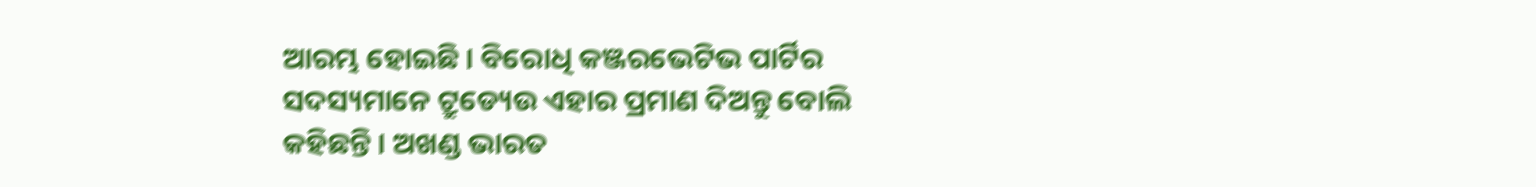ଆରମ୍ଭ ହୋଇଛି । ବିରୋଧି କଞ୍ଜରଭେଟିଭ ପାର୍ଟିର ସଦସ୍ୟମାନେ ଟ୍ରୁଡ୍ୟେଉ ଏହାର ପ୍ରମାଣ ଦିଅନ୍ତୁ ବୋଲି କହିଛନ୍ତି । ଅଖଣ୍ଡ ଭାରତ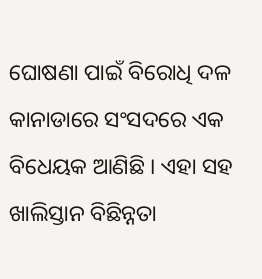ଘୋଷଣା ପାଇଁ ବିରୋଧି ଦଳ କାନାଡାରେ ସଂସଦରେ ଏକ ବିଧେୟକ ଆଣିଛି । ଏହା ସହ ଖାଲିସ୍ତାନ ବିଛିନ୍ନତା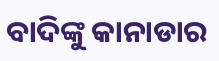ବାଦିଙ୍କୁ କାନାଡାର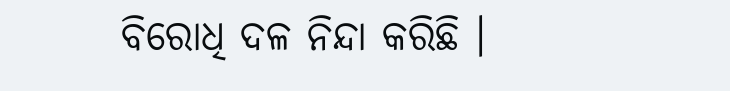ବିରୋଧି ଦଳ ନିନ୍ଦା କରିଛି ।